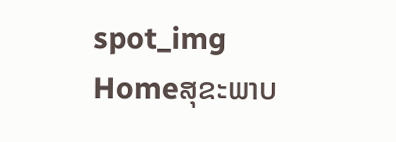spot_img
Homeສຸຂະພາບ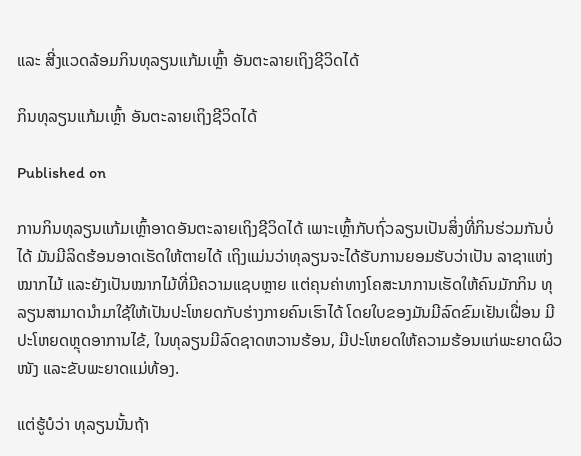ແລະ ສີ່ງແວດລ້ອມກິນທຸລຽນແກ້ມເຫຼົ້າ ອັນຕະລາຍເຖິງຊີວິດໄດ້

ກິນທຸລຽນແກ້ມເຫຼົ້າ ອັນຕະລາຍເຖິງຊີວິດໄດ້

Published on

ການກິນທຸລຽນແກ້ມເຫຼົ້າອາດອັນຕະລາຍເຖິງຊີວິດໄດ້ ເພາະເຫຼົ້າກັບຖົ່ວລຽນເປັນສິ່ງທີ່ກິນຮ່ວມກັນບໍ່ໄດ້ ມັນມີລິດຮ້ອນອາດເຮັດໃຫ້ຕາຍໄດ້ ເຖິງແມ່ນວ່າທຸລຽນຈະໄດ້ຮັບການຍອມຮັບວ່າເປັນ ລາຊາແຫ່ງໝາກໄມ້ ແລະຍັງເປັນໝາກໄມ້ທີ່ມີຄວາມແຊບຫຼາຍ ແຕ່ຄຸນຄ່າທາງໂຄສະນາການເຮັດໃຫ້ຄົນມັກກິນ ທຸລຽນສາມາດນຳມາໃຊ້ໃຫ້ເປັນປະໂຫຍດກັບຮ່າງກາຍຄົນເຮົາໄດ້ ໂດຍໃບຂອງມັນມີລົດຂົມເຢັນເຝື່ອນ ມີປະໂຫຍດຫຼຸດອາການໄຂ້, ໃນທຸລຽນມີລົດຊາດຫວານຮ້ອນ, ມີປະໂຫຍດໃຫ້ຄວາມຮ້ອນແກ່ພະຍາດຜິວໜັງ ແລະຂັບພະຍາດແມ່ທ້ອງ.

ແຕ່ຮູ້ບໍວ່າ ທຸລຽນນັ້ນຖ້າ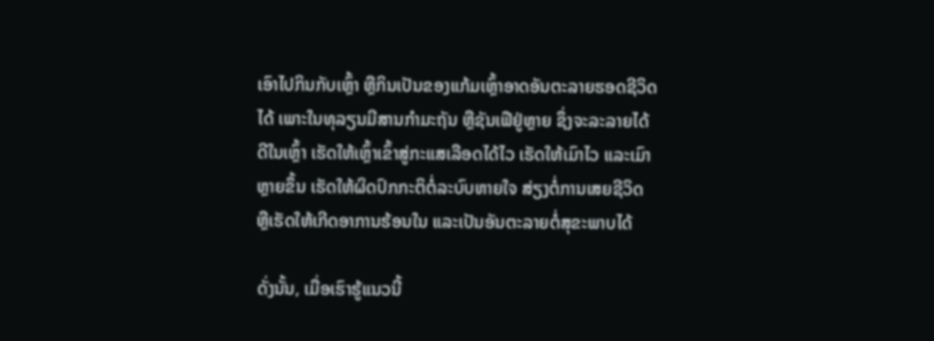ເອົາໄປກິນກັບເຫຼົ້າ ຫຼືກິນເປັນຂອງແກ້ມເຫຼົ້າອາດອັນຕະລາຍຮອດຊີວິດໄດ້ ເພາະໃນທຸລຽນມີສານກຳມະຖັນ ຫຼືຊັນເຟີຢູ່ຫຼາຍ ຊຶ່ງຈະລະລາຍໄດ້ດີໃນເຫຼົ້າ ເຮັດໃຫ້ເຫຼົ້າເຂົ້າສູ່ກະແສເລືອດໄດ້ໄວ ເຮັດໃຫ້ເມົາໄວ ແລະເມົາຫຼາຍຂຶ້ນ ເຮັດໃຫ້ຜິດປົກກະຕິຕໍ່ລະບົບຫາຍໃຈ ສ່ຽງຕໍ່ການເສຍຊີວິດ ຫຼືເຮັດໃຫ້ເກີດອາການຮ້ອນໃນ ແລະເປັນອັນຕະລາຍຕໍ່ສຸຂະພາບໄດ້

ດັ່ງນັ້ນ, ເມື່ອເຮົາຮູ້ແນວນີ້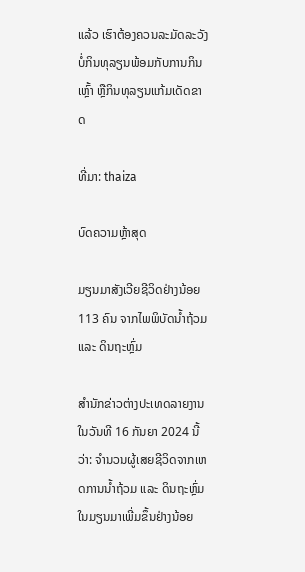ແລ້ວ ເຮົາຕ້ອງຄວນລະມັດລະວັງບໍ່ກິນທຸລຽນພ້ອມກັບການກິນເຫຼົ້າ ຫຼືກິນທຸລຽນແກ້ມເດັດຂາດ

ທີ່ມາ: thaiza

ບົດຄວາມຫຼ້າສຸດ

ມຽນມາສັງເວີຍຊີວິດຢ່າງນ້ອຍ 113 ຄົນ ຈາກໄພພິບັດນ້ຳຖ້ວມ ແລະ ດິນຖະຫຼົ່ມ

ສຳນັກຂ່າວຕ່າງປະເທດລາຍງານໃນວັນທີ 16 ກັນຍາ 2024 ນີ້ວ່າ: ຈຳນວນຜູ້ເສຍຊີວິດຈາກເຫດການນ້ຳຖ້ວມ ແລະ ດິນຖະຫຼົ່ມໃນມຽນມາເພີ່ມຂຶ້ນຢ່າງນ້ອຍ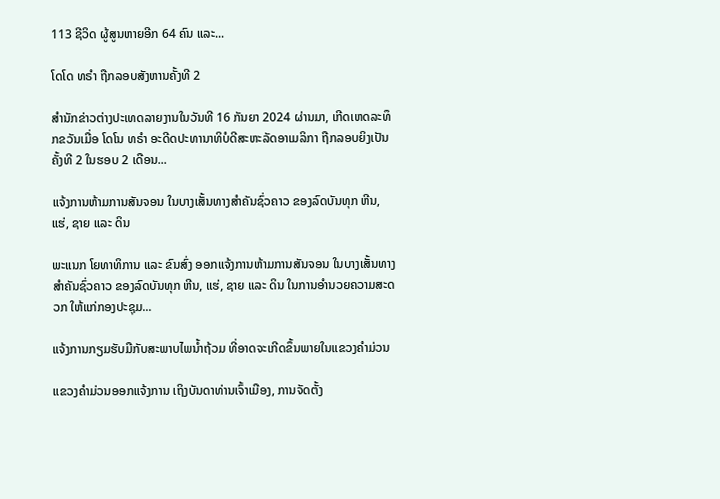113 ຊີວິດ ຜູ້ສູນຫາຍອີກ 64 ຄົນ ແລະ...

ໂດໂດ ທຣຳ ຖືກລອບສັງຫານຄັ້ງທີ 2

ສຳນັກຂ່າວຕ່າງປະເທດລາຍງານໃນວັນທີ 16 ກັນຍາ 2024 ຜ່ານມາ, ເກີດເຫດລະທຶກຂວັນເມື່ອ ໂດໂນ ທຣຳ ອະດີດປະທານາທິບໍດີສະຫະລັດອາເມລິກາ ຖືກລອບຍິງເປັນຄັ້ງທີ 2 ໃນຮອບ 2 ເດືອນ...

ແຈ້ງການຫ້າມການສັນຈອນ ໃນບາງເສັ້ນທາງສໍາຄັນຊົ່ວຄາວ ຂອງລົດບັນທຸກ ຫີນ, ແຮ່, ຊາຍ ແລະ ດິນ

ພະແນກ ໂຍທາທິການ ແລະ ຂົນສົ່ງ ອອກແຈ້ງການຫ້າມການສັນຈອນ ໃນບາງເສັ້ນທາງສໍາຄັນຊົ່ວຄາວ ຂອງລົດບັນທຸກ ຫີນ, ແຮ່, ຊາຍ ແລະ ດິນ ໃນການອໍານວຍຄວາມສະດວກ ໃຫ້ແກ່ກອງປະຊຸມ...

ແຈ້ງການກຽມຮັບມືກັບສະພາບໄພນໍ້າຖ້ວມ ທີ່ອາດຈະເກີດຂຶ້ນພາຍໃນແຂວງຄໍາມ່ວນ

ແຂວງຄຳມ່ວນອອກແຈ້ງການ ເຖິງບັນດາທ່ານເຈົ້າເມືອງ, ການຈັດຕັ້ງ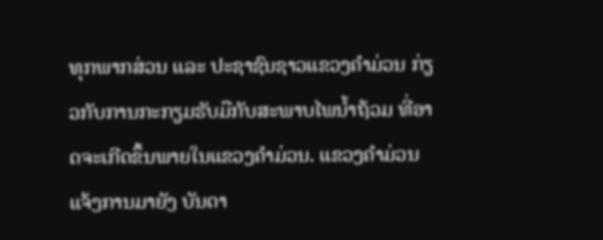ທຸກພາກສ່ວນ ແລະ ປະຊາຊົນຊາວແຂວງຄໍາມ່ວນ ກ່ຽວກັບການກະກຽມຮັບມືກັບສະພາບໄພນໍ້າຖ້ວມ ທີ່ອາດຈະເກີດຂຶ້ນພາຍໃນແຂວງຄໍາມ່ວນ. ແຂວງຄໍາມ່ວນ ແຈ້ງການມາຍັງ ບັນດາ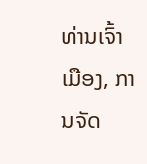ທ່ານເຈົ້າເມືອງ, ການຈັດ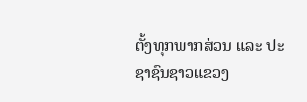ຕັ້ງທຸກພາກສ່ວນ ແລະ ປະຊາຊົນຊາວແຂວງ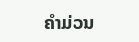ຄໍາມ່ວນ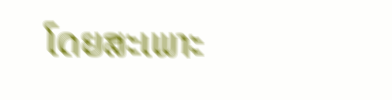ໂດຍສະເພາະ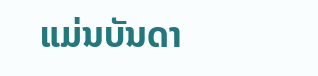ແມ່ນບັນດາ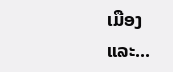ເມືອງ ແລະ...